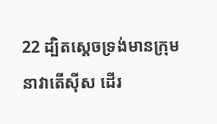22 ដ្បិតស្តេចទ្រង់មានក្រុមនាវាតើស៊ីស ដើរ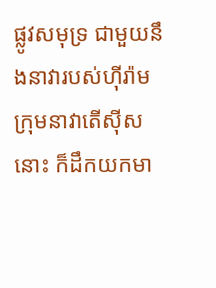ផ្លូវសមុទ្រ ជាមួយនឹងនាវារបស់ហ៊ីរ៉ាម ក្រុមនាវាតើស៊ីសនោះ ក៏ដឹកយកមា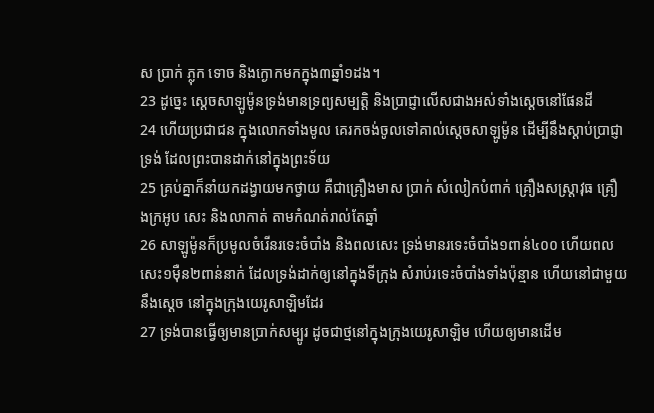ស ប្រាក់ ភ្លុក ទោច និងក្ងោកមកក្នុង៣ឆ្នាំ១ដង។
23 ដូច្នេះ ស្តេចសាឡូម៉ូនទ្រង់មានទ្រព្យសម្បត្តិ និងប្រាជ្ញាលើសជាងអស់ទាំងស្តេចនៅផែនដី
24 ហើយប្រជាជន ក្នុងលោកទាំងមូល គេរកចង់ចូលទៅគាល់ស្តេចសាឡូម៉ូន ដើម្បីនឹងស្តាប់ប្រាជ្ញាទ្រង់ ដែលព្រះបានដាក់នៅក្នុងព្រះទ័យ
25 គ្រប់គ្នាក៏នាំយកដង្វាយមកថ្វាយ គឺជាគ្រឿងមាស ប្រាក់ សំលៀកបំពាក់ គ្រឿងសស្ត្រាវុធ គ្រឿងក្រអូប សេះ និងលាកាត់ តាមកំណត់រាល់តែឆ្នាំ
26 សាឡូម៉ូនក៏ប្រមូលចំរើនរទេះចំបាំង និងពលសេះ ទ្រង់មានរទេះចំបាំង១ពាន់៤០០ ហើយពលសេះ១ម៉ឺន២ពាន់នាក់ ដែលទ្រង់ដាក់ឲ្យនៅក្នុងទីក្រុង សំរាប់រទេះចំបាំងទាំងប៉ុន្មាន ហើយនៅជាមួយនឹងស្តេច នៅក្នុងក្រុងយេរូសាឡិមដែរ
27 ទ្រង់បានធ្វើឲ្យមានប្រាក់សម្បូរ ដូចជាថ្មនៅក្នុងក្រុងយេរូសាឡិម ហើយឲ្យមានដើម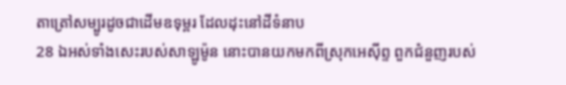តាត្រៅសម្បូរដូចជាដើមឧទុម្ពរ ដែលដុះនៅដីទំនាប
28 ឯអស់ទាំងសេះរបស់សាឡូម៉ូន នោះបានយកមកពីស្រុកអេស៊ីព្ទ ពួកជំនួញរបស់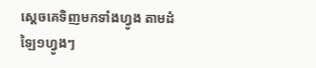ស្តេចគេទិញមកទាំងហ្វូង តាមដំឡៃ១ហ្វូងៗ